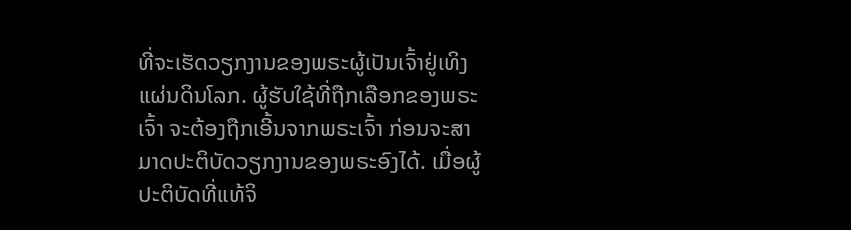ທີ່ຈະເຮັດວຽກງານຂອງພຣະຜູ້ເປັນເຈົ້າຢູ່ເທິງແຜ່ນດິນໂລກ. ຜູ້ຮັບໃຊ້ທີ່ຖືກເລືອກຂອງພຣະເຈົ້າ ຈະຕ້ອງຖືກເອີ້ນຈາກພຣະເຈົ້າ ກ່ອນຈະສາມາດປະຕິບັດວຽກງານຂອງພຣະອົງໄດ້. ເມື່ອຜູ້ປະຕິບັດທີ່ແທ້ຈິ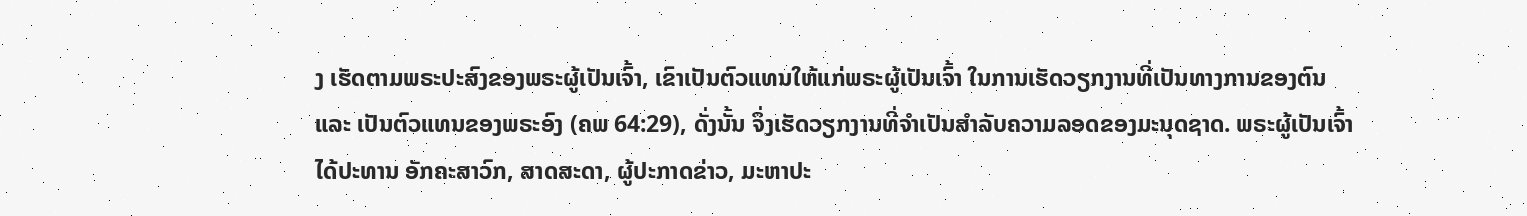ງ ເຮັດຕາມພຣະປະສົງຂອງພຣະຜູ້ເປັນເຈົ້າ, ເຂົາເປັນຕົວແທນໃຫ້ແກ່ພຣະຜູ້ເປັນເຈົ້າ ໃນການເຮັດວຽກງານທີ່ເປັນທາງການຂອງຕົນ ແລະ ເປັນຕົວແທນຂອງພຣະອົງ (ຄພ 64:29), ດັ່ງນັ້ນ ຈຶ່ງເຮັດວຽກງານທີ່ຈຳເປັນສຳລັບຄວາມລອດຂອງມະນຸດຊາດ. ພຣະຜູ້ເປັນເຈົ້າໄດ້ປະທານ ອັກຄະສາວົກ, ສາດສະດາ, ຜູ້ປະກາດຂ່າວ, ມະຫາປະ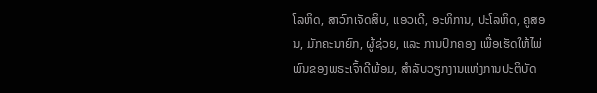ໂລຫິດ, ສາວົກເຈັດສິບ, ແອວເດີ, ອະທິການ, ປະໂລຫິດ, ຄູສອນ, ມັກຄະນາຍົກ, ຜູ້ຊ່ວຍ, ແລະ ການປົກຄອງ ເພື່ອເຮັດໃຫ້ໄພ່ພົນຂອງພຣະເຈົ້າດີພ້ອມ, ສຳລັບວຽກງານແຫ່ງການປະຕິບັດ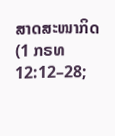ສາດສະໜາກິດ (1 ກຣທ 12:12–28;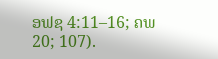ອຟຊ 4:11–16; ຄພ 20; 107).